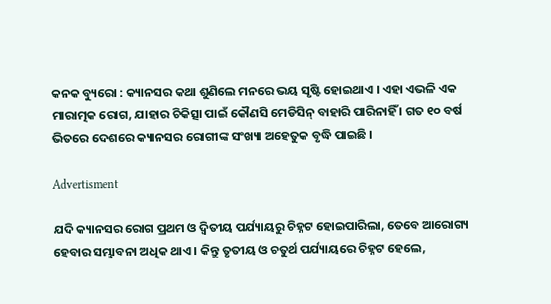କନକ ବ୍ୟୁରୋ : କ୍ୟାନସର କଥା ଶୁଣିଲେ ମନରେ ଭୟ ସୃଷ୍ଟି ହୋଇଥାଏ । ଏହା ଏଭଳି ଏକ ମାରାତ୍ମକ ରୋଗ, ଯାହାର ଚିକିତ୍ସା ପାଇଁ କୌଣସି ମେଡିସିନ୍ ବାହାରି ପାରିନାହିଁ । ଗତ ୧୦ ବର୍ଷ ଭିତରେ ଦେଶରେ କ୍ୟାନସର ରୋଗୀଙ୍କ ସଂଖ୍ୟା ଅହେତୁକ ବୃଦ୍ଧି ପାଇଛି ।

Advertisment

ଯଦି କ୍ୟାନସର ରୋଗ ପ୍ରଥମ ଓ ଦ୍ୱିତୀୟ ପର୍ଯ୍ୟାୟରୁ ଚିହ୍ନଟ ହୋଇପାରିଲା, ତେବେ ଆରୋଗ୍ୟ ହେବାର ସମ୍ଭାବନା ଅଧିକ ଥାଏ । କିନ୍ତୁ ତୃତୀୟ ଓ ଚତୁର୍ଥ ପର୍ଯ୍ୟାୟରେ ଚିହ୍ନଟ ହେଲେ,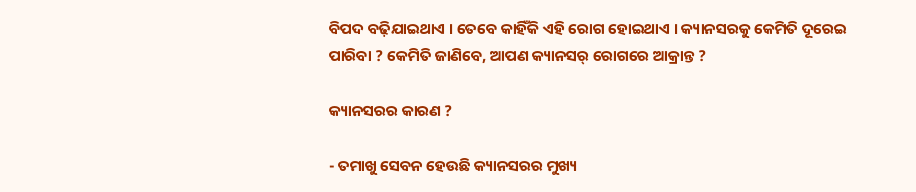ବିପଦ ବଢ଼ିଯାଇଥାଏ । ତେବେ କାହିଁକି ଏହି ରୋଗ ହୋଇଥାଏ । କ୍ୟାନସରକୁ କେମିତି ଦୂରେଇ ପାରିବା ? କେମିତି ଜାଣିବେ, ଆପଣ କ୍ୟାନସର୍ ରୋଗରେ ଆକ୍ରାନ୍ତ ?

କ୍ୟାନସରର କାରଣ ?

- ତମାଖୁ ସେବନ ହେଉଛି କ୍ୟାନସରର ମୁଖ୍ୟ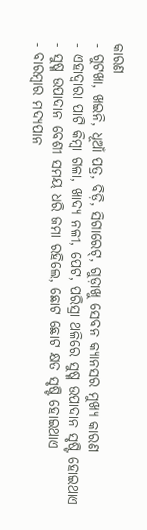କାରଣ
- ଗୁଟଖା, ଖଇନି, ଧୂଆଁ ପତ୍ର, ବିଡ଼ି, ସିଗାରେଟ୍, ଗୁଡ଼ାଖୁ ସେବନ କ୍ୟାନସର ମୁଖ୍ୟ କାରଣ
- ଏହାଦ୍ୱାରା ପାଟି କିମ୍ବା ଗଳା, ଖାଦ୍ୟ ନଳୀ, ପେଟ, ପରିସ୍ରା ଥଳିରେ ସୁଷ୍ମ ଉପାଦାନ ସୃଷ୍ଟି ହୋଇଥାଏ
- ସୁଷ୍ମ ଉପାଦାନ ବେଶୀ ସମୟ ଧରି ଜମା ରହିଲେ, ଛୋଟ ଛୋଟ କ୍ଷତ ସୃଷ୍ଟି ହୋଇଥାଏ
- ବାରମ୍ବାର ମଦ୍ୟପାନ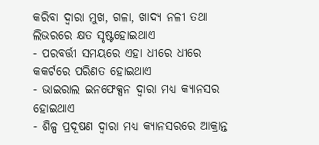କରିବା ଦ୍ୱାରା ମୁଖ, ଗଳା, ଖାଦ୍ୟ ନଳୀ ତଥା ଲିଭରରେ କ୍ଷତ ସୃଷ୍ଟହୋଇଥାଏ
- ପରବର୍ତ୍ତୀ ସମୟରେ ଏହା ଧୀରେ ଧୀରେ କକର୍ଟରେ ପରିଣତ ହୋଇଥାଏ
- ଭାଇରାଲ ଇନଫେକ୍ସନ ଦ୍ୱାରା ମଧ୍ୟ କ୍ୟାନସର ହୋଇଥାଏ
- ଶିଳ୍ପ ପ୍ରଦୂଷଣ ଦ୍ୱାରା ମଧ୍ୟ କ୍ୟାନସରରେ ଆକ୍ରାନ୍ତ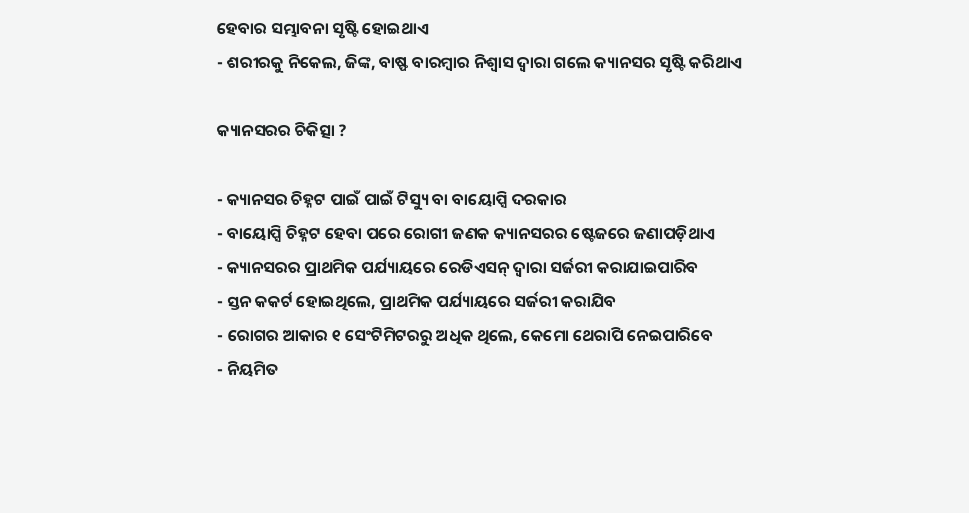ହେବାର ସମ୍ଭାବନା ସୃଷ୍ଟି ହୋଇଥାଏ
- ଶରୀରକୁ ନିକେଲ, ଜିଙ୍କ, ବାଷ୍ଫ ବାରମ୍ବାର ନିଶ୍ୱାସ ଦ୍ୱାରା ଗଲେ କ୍ୟାନସର ସୃଷ୍ଟି କରିଥାଏ

କ୍ୟାନସରର ଚିକିତ୍ସା ?

- କ୍ୟାନସର ଚିହ୍ନଟ ପାଇଁ ପାଇଁ ଟିସ୍ୟୁ ବା ବାୟୋପ୍ସି ଦରକାର
- ବାୟୋପ୍ସି ଚିହ୍ନଟ ହେବା ପରେ ରୋଗୀ ଜଣକ କ୍ୟାନସରର ଷ୍ଟେଜରେ ଜଣାପଡ଼ିଥାଏ
- କ୍ୟାନସରର ପ୍ରାଥମିକ ପର୍ଯ୍ୟାୟରେ ରେଡିଏସନ୍ ଦ୍ୱାରା ସର୍ଜରୀ କରାଯାଇପାରିବ
- ସ୍ତନ କକର୍ଟ ହୋଇଥିଲେ, ପ୍ରାଥମିକ ପର୍ଯ୍ୟାୟରେ ସର୍ଜରୀ କରାଯିବ
- ରୋଗର ଆକାର ୧ ସେଂଟିମିଟରରୁ ଅଧିକ ଥିଲେ, କେମୋ ଥେରାପି ନେଇପାରିବେ
- ନିୟମିତ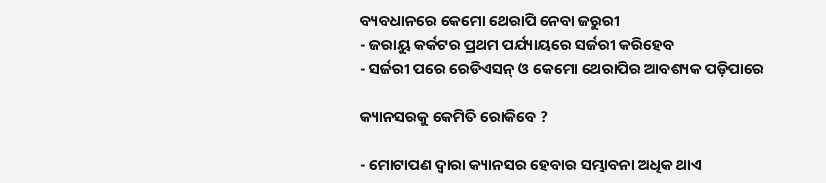ବ୍ୟବଧାନରେ କେମୋ ଥେରାପି ନେବା ଜରୁରୀ
- ଜରାୟୁ କର୍କଟର ପ୍ରଥମ ପର୍ଯ୍ୟାୟରେ ସର୍ଜରୀ କରିହେବ
- ସର୍ଜରୀ ପରେ ରେଡିଏସନ୍ ଓ କେମୋ ଥେରାପିର ଆବଶ୍ୟକ ପଡ଼ିପାରେ

କ୍ୟାନସରକୁ କେମିତି ରୋକିବେ ?

- ମୋଟାପଣ ଦ୍ୱାରା କ୍ୟାନସର ହେବାର ସମ୍ଭାବନା ଅଧିକ ଥାଏ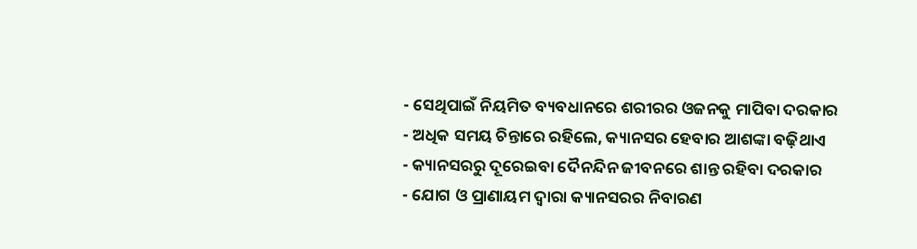- ସେଥିପାଇଁ ନିୟମିତ ବ୍ୟବଧାନରେ ଶରୀରର ଓଜନକୁ ମାପିବା ଦରକାର
- ଅଧିକ ସମୟ ଚିନ୍ତାରେ ରହିଲେ, କ୍ୟାନସର ହେବାର ଆଶଙ୍କା ବଢ଼ିଥାଏ
- କ୍ୟାନସରରୁ ଦୂରେଇବା ଦୈନନ୍ଦିନ ଜୀବନରେ ଶାନ୍ତ ରହିବା ଦରକାର
- ଯୋଗ ଓ ପ୍ରାଣାୟମ ଦ୍ୱାରା କ୍ୟାନସରର ନିବାରଣ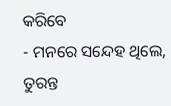କରିବେ
- ମନରେ ସନ୍ଦେହ ଥିଲେ, ତୁରନ୍ତ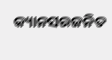କ୍ୟାନସରଜନିତ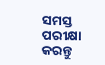ସମସ୍ତ ପରୀକ୍ଷା କରନ୍ତୁ